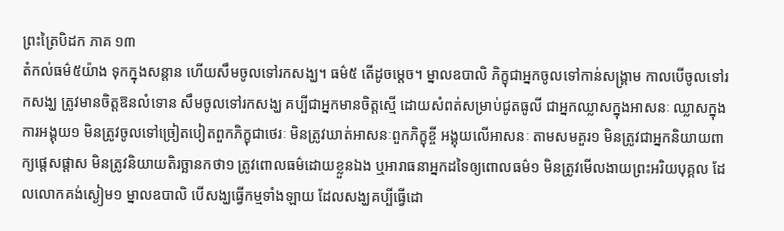ព្រះត្រៃបិដក ភាគ ១៣
តំកល់ធម៌៥យ៉ាង ទុកក្នុងសន្តាន ហើយសឹមចូលទៅរកសង្ឃ។ ធម៌៥ តើដូចម្តេច។ ម្នាលឧបាលិ ភិក្ខុជាអ្នកចូលទៅកាន់សង្គ្រាម កាលបើចូលទៅរកសង្ឃ ត្រូវមានចិត្តឱនលំទោន សឹមចូលទៅរកសង្ឃ គប្បីជាអ្នកមានចិត្តស្មើ ដោយសំពត់សម្រាប់ជូតធូលី ជាអ្នកឈ្លាសក្នុងអាសនៈ ឈ្លាសក្នុងការអង្គុយ១ មិនត្រូវចូលទៅច្រៀតបៀតពួកភិក្ខុជាថេរៈ មិនត្រូវឃាត់អាសនៈពួកភិក្ខុខ្ចី អង្គុយលើអាសនៈ តាមសមគួរ១ មិនត្រូវជាអ្នកនិយាយពាក្យផ្តេសផ្តាស មិនត្រូវនិយាយតិរច្ឆានកថា១ ត្រូវពោលធម៌ដោយខ្លួនឯង ឬអារាធនាអ្នកដទៃឲ្យពោលធម៌១ មិនត្រូវមើលងាយព្រះអរិយបុគ្គល ដែលលោកគង់ស្ងៀម១ ម្នាលឧបាលិ បើសង្ឃធ្វើកម្មទាំងឡាយ ដែលសង្ឃគប្បីធ្វើដោ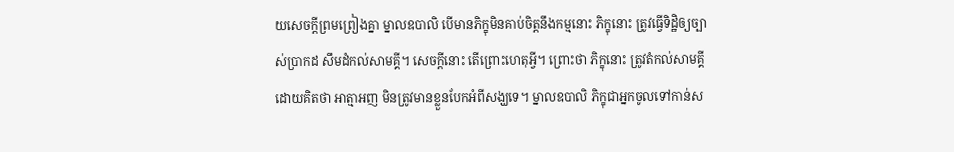យសេចក្តីព្រមព្រៀងគ្នា ម្នាលឧបាលិ បើមានភិក្ខុមិនគាប់ចិត្តនឹងកម្មនោះ ភិក្ខុនោះ ត្រូវធ្វើទិដ្ឋិឲ្យច្បាស់ប្រាកដ សឹមដំកល់សាមគ្គី។ សេចក្តីនោះ តើព្រោះហេតុអ្វី។ ព្រោះថា ភិក្ខុនោះ ត្រូវតំកល់សាមគ្គី ដោយគិតថា អាត្មាអញ មិនត្រូវមានខ្លួនបែកអំពីសង្ឃទេ។ ម្នាលឧបាលិ ភិក្ខុជាអ្នកចូលទៅកាន់ស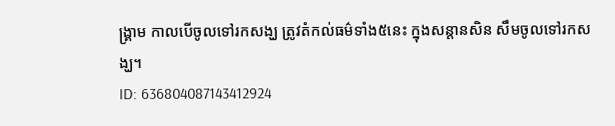ង្គ្រាម កាលបើចូលទៅរកសង្ឃ ត្រូវតំកល់ធម៌ទាំង៥នេះ ក្នុងសន្តានសិន សឹមចូលទៅរកសង្ឃ។
ID: 636804087143412924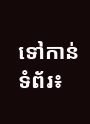ទៅកាន់ទំព័រ៖